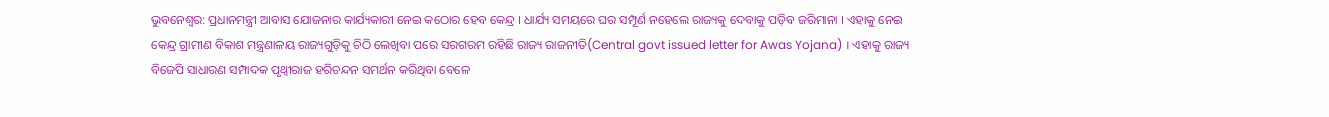ଭୁବନେଶ୍ବର: ପ୍ରଧାନମନ୍ତ୍ରୀ ଆବାସ ଯୋଜନାର କାର୍ଯ୍ୟକାରୀ ନେଇ କଠୋର ହେବ କେନ୍ଦ୍ର । ଧାର୍ଯ୍ୟ ସମୟରେ ଘର ସମ୍ପୂର୍ଣ ନହେଲେ ରାଜ୍ୟକୁ ଦେବାକୁ ପଡ଼ିବ ଜରିମାନା । ଏହାକୁ ନେଇ କେନ୍ଦ୍ର ଗ୍ରାମୀଣ ବିକାଶ ମନ୍ତ୍ରଣାଳୟ ରାଜ୍ୟଗୁଡ଼ିକୁ ଚିଠି ଲେଖିବା ପରେ ସରଗରମ ରହିଛି ରାଜ୍ୟ ରାଜନୀତି(Central govt issued letter for Awas Yojana) । ଏହାକୁ ରାଜ୍ୟ ବିଜେପି ସାଧାରଣ ସମ୍ପାଦକ ପୃଥ୍ବୀରାଜ ହରିଚନ୍ଦନ ସମର୍ଥନ କରିଥିବା ବେଳେ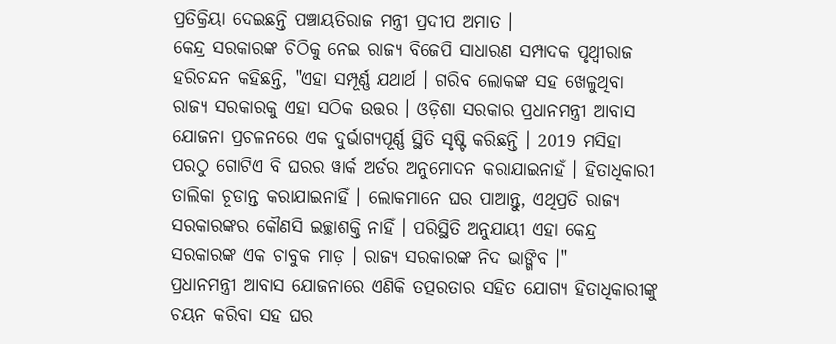ପ୍ରତିକ୍ରିୟା ଦେଇଛନ୍ତି ପଞ୍ଚାୟତିରାଜ ମନ୍ତ୍ରୀ ପ୍ରଦୀପ ଅମାତ ।
କେନ୍ଦ୍ର ସରକାରଙ୍କ ଚିଠିକୁ ନେଇ ରାଜ୍ୟ ବିଜେପି ସାଧାରଣ ସମ୍ପାଦକ ପୃଥ୍ବୀରାଜ ହରିଚନ୍ଦନ କହିଛନ୍ତି, "ଏହା ସମ୍ପୂର୍ଣ୍ଣ ଯଥାର୍ଥ । ଗରିବ ଲୋକଙ୍କ ସହ ଖେଳୁଥିବା ରାଜ୍ୟ ସରକାରକୁ ଏହା ସଠିକ ଉତ୍ତର । ଓଡ଼ିଶା ସରକାର ପ୍ରଧାନମନ୍ତ୍ରୀ ଆବାସ ଯୋଜନା ପ୍ରଚଳନରେ ଏକ ଦୁର୍ଭାଗ୍ୟପୂର୍ଣ୍ଣ ସ୍ଥିତି ସୃଷ୍ଟି କରିଛନ୍ତି । 2019 ମସିହା ପରଠୁ ଗୋଟିଏ ବି ଘରର ୱାର୍କ ଅର୍ଡର ଅନୁମୋଦନ କରାଯାଇନାହଁ । ହିତାଧିକାରୀ ତାଲିକା ଚୂଡାନ୍ତ କରାଯାଇନାହିଁ । ଲୋକମାନେ ଘର ପାଆନ୍ତୁ, ଏଥିପ୍ରତି ରାଜ୍ୟ ସରକାରଙ୍କର କୌଣସି ଇଚ୍ଛାଶକ୍ତି ନାହିଁ । ପରିସ୍ଥିତି ଅନୁଯାୟୀ ଏହା କେନ୍ଦ୍ର ସରକାରଙ୍କ ଏକ ଚାବୁକ ମାଡ଼ । ରାଜ୍ୟ ସରକାରଙ୍କ ନିଦ ଭାଙ୍ଗିବ ।"
ପ୍ରଧାନମନ୍ତ୍ରୀ ଆବାସ ଯୋଜନାରେ ଏଣିକି ତତ୍ପରତାର ସହିତ ଯୋଗ୍ୟ ହିତାଧିକାରୀଙ୍କୁ ଚୟନ କରିବା ସହ ଘର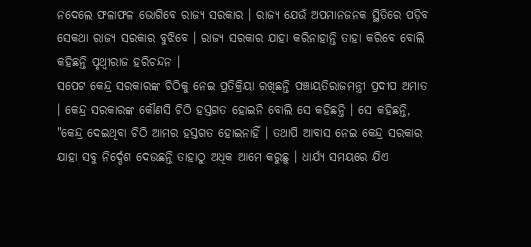ନଦେଲେ ଫଳାଫଳ ଭୋଗିବେ ରାଜ୍ୟ ସରକାର । ରାଜ୍ୟ ଯେଉଁ ଅପମାନଜନକ ସ୍ଥିତିରେ ପଡ଼ିବ ସେକଥା ରାଜ୍ୟ ସରକାର ବୁଝିବେ । ରାଜ୍ୟ ସରକାର ଯାହା କରିନାହାନ୍ତି ତାହା କରିବେ ବୋଲି କହିଛନ୍ତି ପୃଥ୍ବୀରାଜ ହରିଚନ୍ଦନ ।
ସପେଟ କେନ୍ଦ୍ର ସରକାରଙ୍କ ଚିଠିକୁ ନେଇ ପ୍ରତିକ୍ରିୟା ରଖିଛନ୍ତି ପଞ୍ଚାୟତିରାଜମନ୍ତ୍ରୀ ପ୍ରଦୀପ ଅମାତ । କେନ୍ଦ୍ର ସରକାରଙ୍କ କୌଣସି ଚିଠି ହସ୍ତଗତ ହୋଇନି ବୋଲି ସେ କହିଛନ୍ତି । ସେ କହିଛନ୍ତି, "କେନ୍ଦ୍ର ଦେଇଥିବା ଚିଠି ଆମର ହସ୍ତଗତ ହୋଇନାହିଁ । ତଥାପି ଆବାସ ନେଇ କେନ୍ଦ୍ର ସରକାର ଯାହା ସବୁ ନିର୍ଦ୍ଦେଶ ଦେଉଛନ୍ତି ତାହାଠୁ ଅଧିକ ଆମେ କରୁଛୁ । ଧାର୍ଯ୍ୟ ସମୟରେ ଯିଏ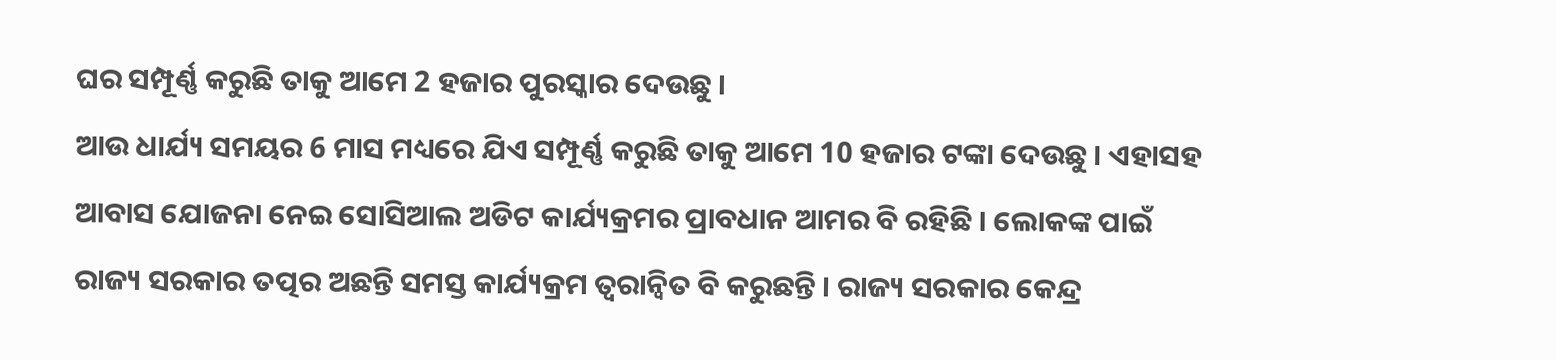ଘର ସମ୍ପୂର୍ଣ୍ଣ କରୁଛି ତାକୁ ଆମେ 2 ହଜାର ପୁରସ୍କାର ଦେଉଛୁ ।
ଆଉ ଧାର୍ଯ୍ୟ ସମୟର 6 ମାସ ମଧ୍ୟରେ ଯିଏ ସମ୍ପୂର୍ଣ୍ଣ କରୁଛି ତାକୁ ଆମେ 10 ହଜାର ଟଙ୍କା ଦେଉଛୁ । ଏହାସହ ଆବାସ ଯୋଜନା ନେଇ ସୋସିଆଲ ଅଡିଟ କାର୍ଯ୍ୟକ୍ରମର ପ୍ରାବଧାନ ଆମର ବି ରହିଛି । ଲୋକଙ୍କ ପାଇଁ ରାଜ୍ୟ ସରକାର ତତ୍ପର ଅଛନ୍ତି ସମସ୍ତ କାର୍ଯ୍ୟକ୍ରମ ତ୍ବରାନ୍ବିତ ବି କରୁଛନ୍ତି । ରାଜ୍ୟ ସରକାର କେନ୍ଦ୍ର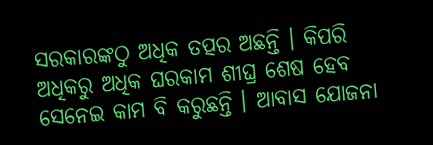ସରକାରଙ୍କଠୁ ଅଧିକ ତତ୍ପର ଅଛନ୍ତି । କିପରି ଅଧିକରୁ ଅଧିକ ଘରକାମ ଶୀଘ୍ର ଶେଷ ହେବ ସେନେଇ କାମ ବି କରୁଛନ୍ତି । ଆବାସ ଯୋଜନା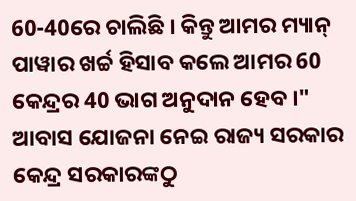60-40ରେ ଚାଲିଛି । କିନ୍ତୁ ଆମର ମ୍ୟାନ୍ ପାୱାର ଖର୍ଚ୍ଚ ହିସାବ କଲେ ଆମର 60 କେନ୍ଦ୍ରର 40 ଭାଗ ଅନୁଦାନ ହେବ ।"
ଆବାସ ଯୋଜନା ନେଇ ରାଜ୍ୟ ସରକାର କେନ୍ଦ୍ର ସରକାରଙ୍କଠୁ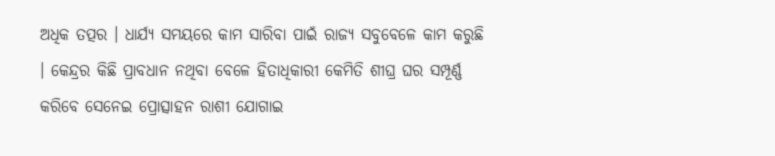ଅଧିକ ତତ୍ପର । ଧାର୍ଯ୍ୟ ସମୟରେ କାମ ସାରିବା ପାଇଁ ରାଜ୍ୟ ସବୁବେଳେ କାମ କରୁଛି । କେନ୍ଦ୍ରର କିଛି ପ୍ରାବଧାନ ନଥିବା ବେଳେ ହିତାଧିକାରୀ କେମିତି ଶୀଘ୍ର ଘର ସମ୍ପୂର୍ଣ୍ଣ କରିବେ ସେନେଇ ପ୍ରୋତ୍ସାହନ ରାଶୀ ଯୋଗାଇ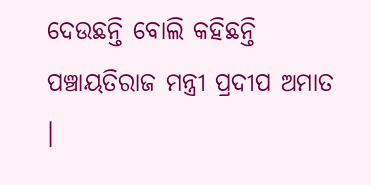ଦେଉଛନ୍ତି ବୋଲି କହିଛନ୍ତି ପଞ୍ଚାୟତିରାଜ ମନ୍ତ୍ରୀ ପ୍ରଦୀପ ଅମାତ ।